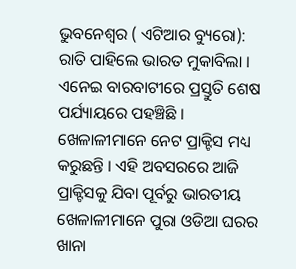ଭୁବନେଶ୍ୱର ( ଏଟିଆର ବ୍ୟୁରୋ): ରାତି ପାହିଲେ ଭାରତ ମୁକାବିଲା । ଏନେଇ ବାରବାଟୀରେ ପ୍ରସ୍ତୁତି ଶେଷ ପର୍ଯ୍ୟାୟରେ ପହଞ୍ଚିଛି । ଖେଳାଳୀମାନେ ନେଟ ପ୍ରାକ୍ଟିସ ମଧ୍ୟ କରୁଛନ୍ତି । ଏହି ଅବସରରେ ଆଜି ପ୍ରାକ୍ଟିସକୁ ଯିବା ପୂର୍ବରୁ ଭାରତୀୟ ଖେଳାଳୀମାନେ ପୁରା ଓଡିଆ ଘରର ଖାନା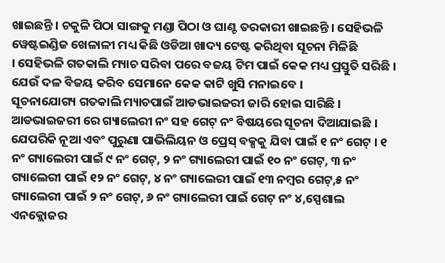ଖାଇଛନ୍ତି । ଚକୁଳି ପିଠା ସାଙ୍ଗକୁ ମଣ୍ଡା ପିଠା ଓ ଘାଣ୍ଟ ତରକାରୀ ଖାଇଛନ୍ତି । ସେହିଭଳି ୱେଷ୍ଟଇଣ୍ଡିଜ ଖେଳାଳୀ ମଧ୍ୟ କିଛି ଓଡିଆ ଖାଦ୍ୟ ଟେଷ୍ଟ କରିଥିବା ସୂଚନା ମିଳିଛି
। ସେହିଭଳି ଗତକାଲି ମ୍ୟାଚ ସରିବା ପରେ ବଜୟ ଟିମ ପାଇଁ କେକ ମଧ୍ୟ ପ୍ରସ୍ତୁତି ସରିଛି । ଯେଉଁ ଦଳ ବିଜୟ କରିବ ସେମାନେ କେକ କାଟି ଖୁସି ମନାଇବେ ।
ସୂଚନାଯୋଗ୍ୟ ଗତକାଲି ମ୍ୟାଚପାଇଁ ଆଡଭାଇଜରୀ ଜାରି ହୋଇ ସାରିଛି । ଆଡଭାଇଜରୀ ରେ ଗ୍ୟାଲେରୀ ନଂ ସହ ଗେଟ୍ ନଂ ବିଷୟରେ ସୂଚନା ଦିଆଯାଇଛି । ଯେପରିକି ନୂଆ ଏବଂ ପୁରୁଣା ପାଭିଲିୟନ ଓ ପ୍ରେସ୍ ବକ୍ସକୁ ଯିବା ପାଇଁ ୧ ନଂ ଗେଟ୍ । ୧ ନଂ ଗ୍ୟାଲେରୀ ପାଇଁ ୯ ନଂ ଗେଟ୍, ୨ ନଂ ଗ୍ୟାଲେରୀ ପାଇଁ ୧୦ ନଂ ଗେଟ୍, ୩ ନଂ ଗ୍ୟାଲେରୀ ପାଇଁ ୧୨ ନଂ ଗେଟ୍, ୪ ନଂ ଗ୍ୟାଲେରୀ ପାଇଁ ୧୩ ନମ୍ବର ଗେଟ୍,୫ ନଂ ଗ୍ୟାଲେରୀ ପାଇଁ ୨ ନଂ ଗେଟ୍, ୬ ନଂ ଗ୍ୟାଲେରୀ ପାଇଁ ଗେଟ୍ ନଂ ୪,ସ୍ପେଶାଲ ଏନକ୍ଲୋଜର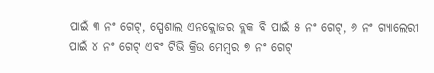ପାଇଁ ୩ ନଂ ଗେଟ୍, ସ୍ପେଶାଲ ଏନକ୍ଲୋଜର ବ୍ଲକ ବି ପାଇଁ ୫ ନଂ ଗେଟ୍, ୬ ନଂ ଗ୍ୟାଲେରୀ ପାଇଁ ୪ ନଂ ଗେଟ୍ ଏବଂ ଟିଭି କ୍ରିଉ ମେମ୍ବର ୭ ନଂ ଗେଟ୍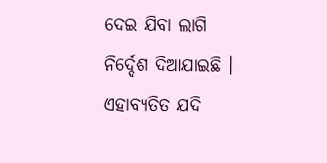ଦେଇ ଯିବା ଲାଗି ନିର୍ଦ୍ଦେଶ ଦିଆଯାଇଛି । ଏହାବ୍ୟତିତ ଯଦି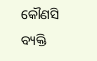କୌଣସି ବ୍ୟକ୍ତି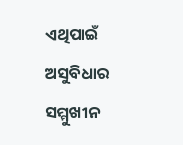ଏଥିପାଇଁ ଅସୁବିଧାର ସମ୍ମୁଖୀନ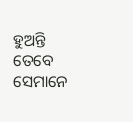ହୁଅନ୍ତି ତେବେ ସେମାନେ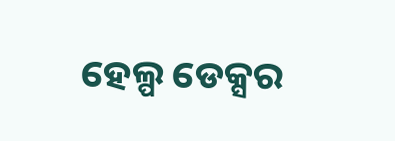ହେଲ୍ପ ଡେକ୍ସର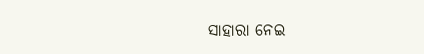ସାହାରା ନେଇ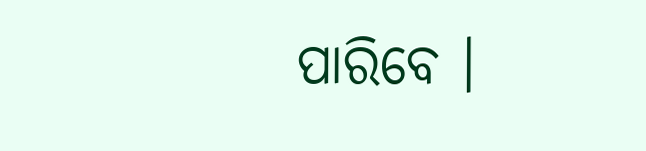ପାରିବେ ।